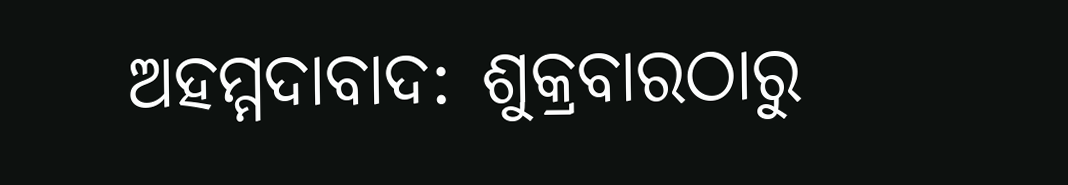ଅହମ୍ମଦାବାଦ: ଶୁକ୍ରବାରଠାରୁ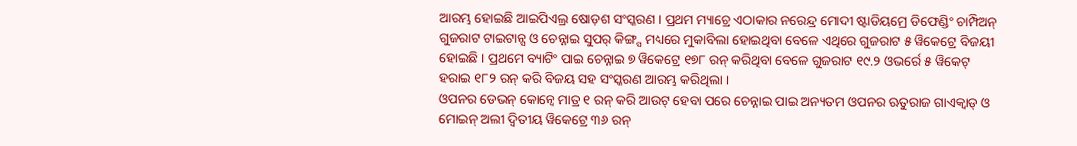ଆରମ୍ଭ ହୋଇଛି ଆଇପିଏଲ୍ର ଷୋଡ଼ଶ ସଂସ୍କରଣ । ପ୍ରଥମ ମ୍ୟାଚ୍ରେ ଏଠାକାର ନରେନ୍ଦ୍ର ମୋଦୀ ଷ୍ଟାଡିୟମ୍ରେ ଡିଫେଣ୍ଡିଂ ଚାମ୍ପିଅନ୍ ଗୁଜରାଟ ଟାଇଟାନ୍ସ ଓ ଚେନ୍ନାଇ ସୁପର୍ କିଙ୍ଗ୍ସ ମଧ୍ୟରେ ମୁକାବିଲା ହୋଇଥିବା ବେଳେ ଏଥିରେ ଗୁଜରାଟ ୫ ୱିକେଟ୍ରେ ବିଜୟୀ ହୋଇଛି । ପ୍ରଥମେ ବ୍ୟାଟିଂ ପାଇ ଚେନ୍ନାଇ ୭ ୱିକେଟ୍ରେ ୧୭୮ ରନ୍ କରିଥିବା ବେଳେ ଗୁଜରାଟ ୧୯.୨ ଓଭର୍ରେ ୫ ୱିକେଟ୍ ହରାଇ ୧୮୨ ରନ୍ କରି ବିଜୟ ସହ ସଂସ୍କରଣ ଆରମ୍ଭ କରିଥିଲା ।
ଓପନର ଡେଭନ୍ କୋନ୍ୱେ ମାତ୍ର ୧ ରନ୍ କରି ଆଉଟ୍ ହେବା ପରେ ଚେନ୍ନାଇ ପାଇ ଅନ୍ୟତମ ଓପନର ଋତୁରାଜ ଗାଏକ୍ୱାଡ୍ ଓ ମୋଇନ୍ ଅଲୀ ଦ୍ୱିତୀୟ ୱିକେଟ୍ରେ ୩୬ ରନ୍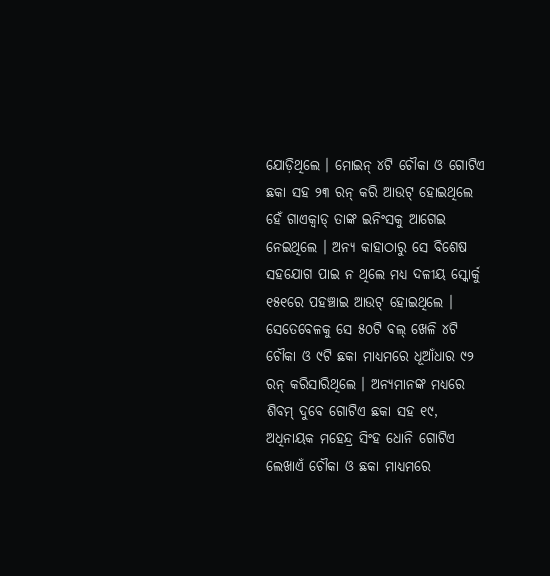ଯୋଡ଼ିଥିଲେ । ମୋଇନ୍ ୪ଟି ଚୌକା ଓ ଗୋଟିଏ ଛକା ସହ ୨୩ ରନ୍ କରି ଆଉଟ୍ ହୋଇଥିଲେ ହେଁ ଗାଏକ୍ୱାଡ୍ ତାଙ୍କ ଇନିଂସକୁ ଆଗେଇ ନେଇଥିଲେ । ଅନ୍ୟ କାହାଠାରୁ ସେ ବିଶେଷ ସହଯୋଗ ପାଇ ନ ଥିଲେ ମଧ୍ୟ ଦଳୀୟ ସ୍କୋର୍କୁ ୧୫୧ରେ ପହଞ୍ଚାଇ ଆଉଟ୍ ହୋଇଥିଲେ । ସେତେବେଳକୁ ସେ ୫୦ଟି ବଲ୍ ଖେଳି ୪ଟି ଚୌକା ଓ ୯ଟି ଛକା ମାଧ୍ୟମରେ ଧୂଆଁଧାର ୯୨ ରନ୍ କରିସାରିଥିଲେ । ଅନ୍ୟମାନଙ୍କ ମଧ୍ୟରେ ଶିବମ୍ ଦୁବେ ଗୋଟିଏ ଛକା ସହ ୧୯, ଅଧିନାୟକ ମହେନ୍ଦ୍ର ସିଂହ ଧୋନି ଗୋଟିଏ ଲେଖାଏଁ ଚୌକା ଓ ଛକା ମାଧ୍ୟମରେ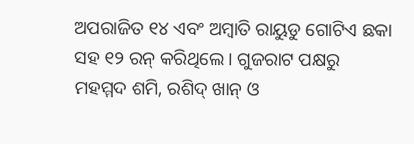ଅପରାଜିତ ୧୪ ଏବଂ ଅମ୍ବାତି ରାୟୁଡୁ ଗୋଟିଏ ଛକା ସହ ୧୨ ରନ୍ କରିଥିଲେ । ଗୁଜରାଟ ପକ୍ଷରୁ ମହମ୍ମଦ ଶମି, ରଶିଦ୍ ଖାନ୍ ଓ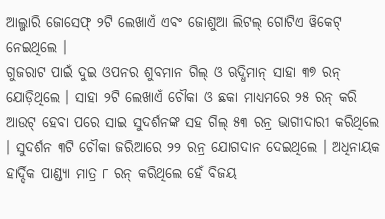ଆଲ୍ଜାରି ଜୋସେଫ୍ ୨ଟି ଲେଖାଏଁ ଏବଂ ଜୋଶୁଆ ଲିଟଲ୍ ଗୋଟିଏ ୱିକେଟ୍ ନେଇଥିଲେ ।
ଗୁଜରାଟ ପାଇଁ ଦୁଇ ଓପନର ଶୁବମାନ ଗିଲ୍ ଓ ଋଦ୍ଧିମାନ୍ ସାହା ୩୭ ରନ୍ ଯୋଡ଼ିଥିଲେ । ସାହା ୨ଟି ଲେଖାଏଁ ଚୌକା ଓ ଛକା ମାଧ୍ୟମରେ ୨୫ ରନ୍ କରି ଆଉଟ୍ ହେବା ପରେ ସାଇ ସୁଦର୍ଶନଙ୍କ ସହ ଗିଲ୍ ୫୩ ରନ୍ର ଭାଗୀଦାରୀ କରିଥିଲେ । ସୁଦର୍ଶନ ୩ଟି ଚୌକା ଜରିଆରେ ୨୨ ରନ୍ର ଯୋଗଦାନ ଦେଇଥିଲେ । ଅଧିନାୟକ ହାର୍ଦ୍ଦିକ ପାଣ୍ଡ୍ୟା ମାତ୍ର ୮ ରନ୍ କରିଥିଲେ ହେଁ ବିଜୟ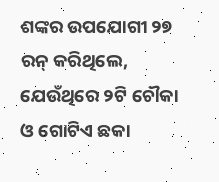ଶଙ୍କର ଉପଯୋଗୀ ୨୭ ରନ୍ କରିଥିଲେ, ଯେଉଁଥିରେ ୨ଟି ଚୌକା ଓ ଗୋଟିଏ ଛକା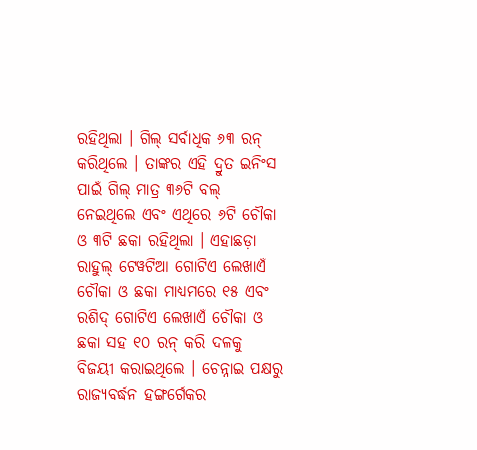ରହିଥିଲା । ଗିଲ୍ ସର୍ବାଧିକ ୬୩ ରନ୍ କରିଥିଲେ । ତାଙ୍କର ଏହି ଦ୍ରୁତ ଇନିଂସ ପାଇଁ ଗିଲ୍ ମାତ୍ର ୩୬ଟି ବଲ୍ ନେଇଥିଲେ ଏବଂ ଏଥିରେ ୬ଟି ଚୌକା ଓ ୩ଟି ଛକା ରହିଥିଲା । ଏହାଛଡ଼ା ରାହୁଲ୍ ଟେୱଟିଆ ଗୋଟିଏ ଲେଖାଏଁ ଚୌକା ଓ ଛକା ମାଧ୍ୟମରେ ୧୫ ଏବଂ ରଶିଦ୍ ଗୋଟିଏ ଲେଖାଏଁ ଚୌକା ଓ ଛକା ସହ ୧୦ ରନ୍ କରି ଦଳକୁ ବିଜୟୀ କରାଇଥିଲେ । ଚେନ୍ନାଇ ପକ୍ଷରୁ ରାଜ୍ୟବର୍ଦ୍ଧନ ହଙ୍ଗର୍ଗେକର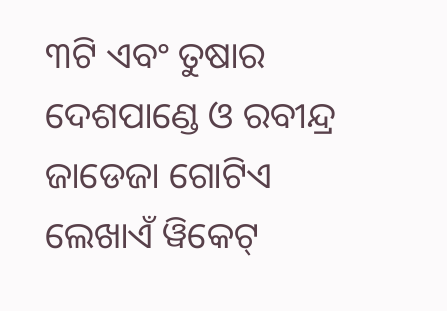୩ଟି ଏବଂ ତୁଷାର ଦେଶପାଣ୍ଡେ ଓ ରବୀନ୍ଦ୍ର ଜାଡେଜା ଗୋଟିଏ ଲେଖାଏଁ ୱିକେଟ୍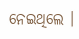ନେଇଥିଲେ ।